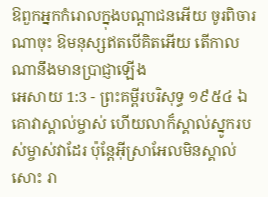ឱពួកអ្នកកំរោលក្នុងបណ្តាជនអើយ ចូរពិចារណាចុះ ឱមនុស្សឥតបើគិតអើយ តើកាលណានឹងមានប្រាជ្ញាឡើង
អេសាយ 1:3 - ព្រះគម្ពីរបរិសុទ្ធ ១៩៥៤ ឯគោវាស្គាល់ម្ចាស់ ហើយលាក៏ស្គាល់ស្នូករបស់ម្ចាស់វាដែរ ប៉ុន្តែអ៊ីស្រាអែលមិនស្គាល់សោះ រា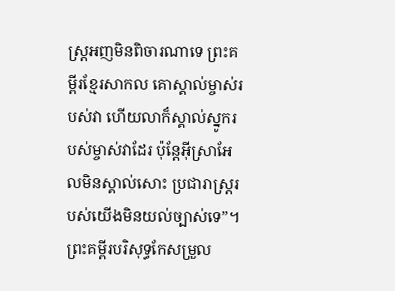ស្ត្រអញមិនពិចារណាទេ ព្រះគម្ពីរខ្មែរសាកល គោស្គាល់ម្ចាស់របស់វា ហើយលាក៏ស្គាល់ស្នូករបស់ម្ចាស់វាដែរ ប៉ុន្តែអ៊ីស្រាអែលមិនស្គាល់សោះ ប្រជារាស្ត្ររបស់យើងមិនយល់ច្បាស់ទេ”។ ព្រះគម្ពីរបរិសុទ្ធកែសម្រួល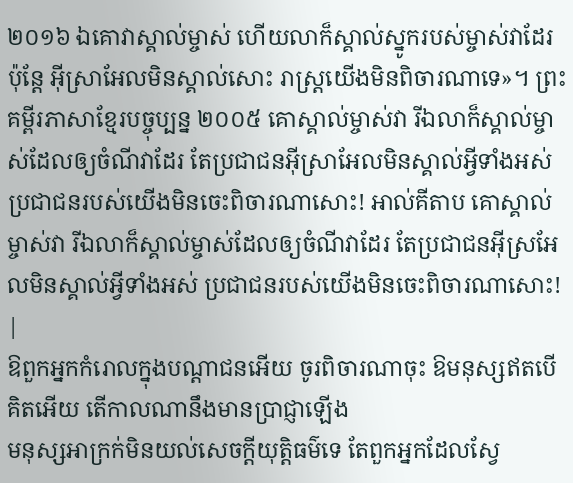២០១៦ ឯគោវាស្គាល់ម្ចាស់ ហើយលាក៏ស្គាល់ស្នូករបស់ម្ចាស់វាដែរ ប៉ុន្តែ អ៊ីស្រាអែលមិនស្គាល់សោះ រាស្ត្រយើងមិនពិចារណាទេ»។ ព្រះគម្ពីរភាសាខ្មែរបច្ចុប្បន្ន ២០០៥ គោស្គាល់ម្ចាស់វា រីឯលាក៏ស្គាល់ម្ចាស់ដែលឲ្យចំណីវាដែរ តែប្រជាជនអ៊ីស្រាអែលមិនស្គាល់អ្វីទាំងអស់ ប្រជាជនរបស់យើងមិនចេះពិចារណាសោះ! អាល់គីតាប គោស្គាល់ម្ចាស់វា រីឯលាក៏ស្គាល់ម្ចាស់ដែលឲ្យចំណីវាដែរ តែប្រជាជនអ៊ីស្រអែលមិនស្គាល់អ្វីទាំងអស់ ប្រជាជនរបស់យើងមិនចេះពិចារណាសោះ! |
ឱពួកអ្នកកំរោលក្នុងបណ្តាជនអើយ ចូរពិចារណាចុះ ឱមនុស្សឥតបើគិតអើយ តើកាលណានឹងមានប្រាជ្ញាឡើង
មនុស្សអាក្រក់មិនយល់សេចក្ដីយុត្តិធម៌ទេ តែពួកអ្នកដែលស្វែ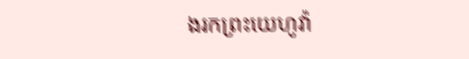ងរកព្រះយេហូវ៉ា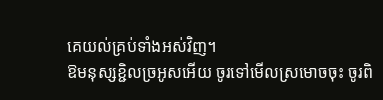គេយល់គ្រប់ទាំងអស់វិញ។
ឱមនុស្សខ្ជិលច្រអូសអើយ ចូរទៅមើលស្រមោចចុះ ចូរពិ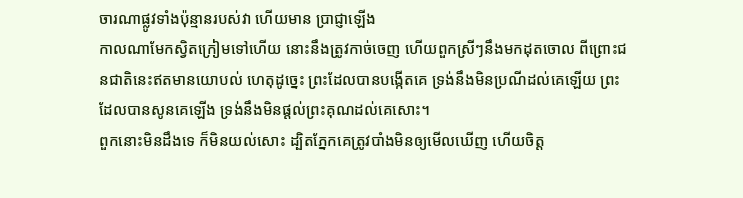ចារណាផ្លូវទាំងប៉ុន្មានរបស់វា ហើយមាន ប្រាជ្ញាឡើង
កាលណាមែកស្វិតក្រៀមទៅហើយ នោះនឹងត្រូវកាច់ចេញ ហើយពួកស្រីៗនឹងមកដុតចោល ពីព្រោះជនជាតិនេះឥតមានយោបល់ ហេតុដូច្នេះ ព្រះដែលបានបង្កើតគេ ទ្រង់នឹងមិនប្រណីដល់គេឡើយ ព្រះដែលបានសូនគេឡើង ទ្រង់នឹងមិនផ្តល់ព្រះគុណដល់គេសោះ។
ពួកនោះមិនដឹងទេ ក៏មិនយល់សោះ ដ្បិតភ្នែកគេត្រូវបាំងមិនឲ្យមើលឃើញ ហើយចិត្ត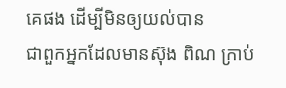គេផង ដើម្បីមិនឲ្យយល់បាន
ជាពួកអ្នកដែលមានស៊ុង ពិណ ក្រាប់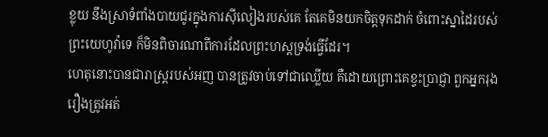ខ្លុយ នឹងស្រាទំពាំងបាយជូរក្នុងការស៊ីលៀងរបស់គេ តែគេមិនយកចិត្តទុកដាក់ ចំពោះស្នាដៃរបស់ព្រះយេហូវ៉ាទេ ក៏មិនពិចារណាពីការដែលព្រះហស្តទ្រង់ធ្វើដែរ។
ហេតុនោះបានជារាស្ត្ររបស់អញ បានត្រូវចាប់ទៅជាឈ្លើយ គឺដោយព្រោះគេខ្វះប្រាជ្ញា ពួកអ្នករុងរឿងត្រូវអត់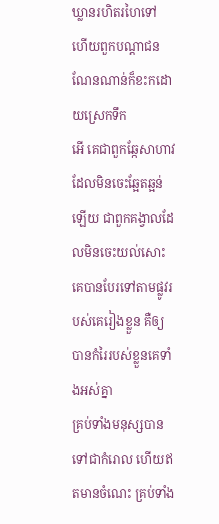ឃ្លានរហិតរហៃទៅ ហើយពួកបណ្តាជនណែនណាន់ក៏ខះកដោយស្រេកទឹក
អើ គេជាពួកឆ្កែសាហាវ ដែលមិនចេះឆ្អែតឆ្អន់ឡើយ ជាពួកគង្វាលដែលមិនចេះយល់សោះ គេបានបែរទៅតាមផ្លូវរបស់គេរៀងខ្លួន គឺឲ្យបានកំរៃរបស់ខ្លួនគេទាំងអស់គ្នា
គ្រប់ទាំងមនុស្សបានទៅជាកំរោល ហើយឥតមានចំណេះ គ្រប់ទាំង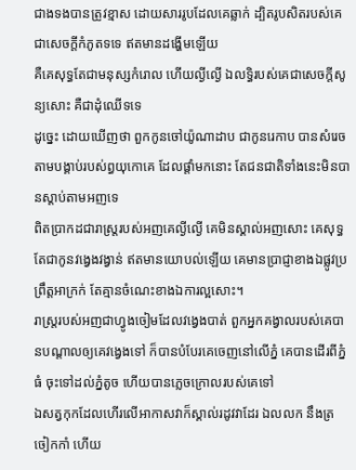ជាងទងបានត្រូវខ្មាស ដោយសាររូបដែលគេឆ្លាក់ ដ្បិតរូបសិតរបស់គេជាសេចក្ដីកំភូតទទេ ឥតមានដង្ហើមឡើយ
គឺគេសុទ្ធតែជាមនុស្សកំរោល ហើយល្ងីល្ងើ ឯលទ្ធិរបស់គេជាសេចក្ដីសូន្យសោះ គឺជាដុំឈើទទេ
ដូច្នេះ ដោយឃើញថា ពួកកូនចៅយ៉ូណាដាប ជាកូនរេកាប បានសំរេចតាមបង្គាប់របស់ព្ធយុកោគេ ដែលផ្តាំមកនោះ តែជនជាតិទាំងនេះមិនបានស្តាប់តាមអញទេ
ពិតប្រាកដជារាស្ត្ររបស់អញគេល្ងីល្ងើ គេមិនស្គាល់អញសោះ គេសុទ្ធតែជាកូនវង្វេងវង្វាន់ ឥតមានយោបល់ឡើយ គេមានប្រាជ្ញាខាងឯផ្លូវប្រព្រឹត្តអាក្រក់ តែគ្មានចំណេះខាងឯការល្អសោះ។
រាស្ត្ររបស់អញជាហ្វូងចៀមដែលវង្វេងបាត់ ពួកអ្នកគង្វាលរបស់គេបានបណ្តាលឲ្យគេវង្វេងទៅ ក៏បានបំបែរគេចេញនៅលើភ្នំ គេបានដើរពីភ្នំធំ ចុះទៅដល់ភ្នំតូច ហើយបានភ្លេចក្រោលរបស់គេទៅ
ឯសត្វកុកដែលហើរលើអាកាសវាក៏ស្គាល់រដូវវាដែរ ឯលលក នឹងត្រចៀកកាំ ហើយ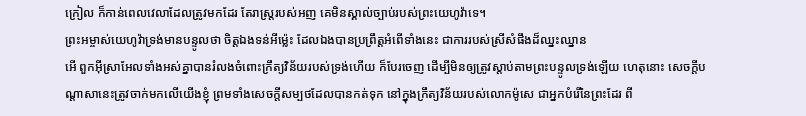ក្រៀល ក៏កាន់ពេលវេលាដែលត្រូវមកដែរ តែរាស្ត្ររបស់អញ គេមិនស្គាល់ច្បាប់របស់ព្រះយេហូវ៉ាទេ។
ព្រះអម្ចាស់យេហូវ៉ាទ្រង់មានបន្ទូលថា ចិត្តឯងទន់អីម៉្លេះ ដែលឯងបានប្រព្រឹត្តអំពើទាំងនេះ ជាការរបស់ស្រីសំផឹងដ៏ឈ្នះឈ្នាន
អើ ពួកអ៊ីស្រាអែលទាំងអស់គ្នាបានរំលងចំពោះក្រឹត្យវិន័យរបស់ទ្រង់ហើយ ក៏បែរចេញ ដើម្បីមិនឲ្យត្រូវស្តាប់តាមព្រះបន្ទូលទ្រង់ឡើយ ហេតុនោះ សេចក្ដីបណ្តាសានេះត្រូវចាក់មកលើយើងខ្ញុំ ព្រមទាំងសេចក្ដីសម្បថដែលបានកត់ទុក នៅក្នុងក្រឹត្យវិន័យរបស់លោកម៉ូសេ ជាអ្នកបំរើនៃព្រះដែរ ពី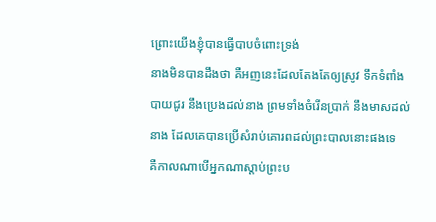ព្រោះយើងខ្ញុំបានធ្វើបាបចំពោះទ្រង់
នាងមិនបានដឹងថា គឺអញនេះដែលតែងតែឲ្យស្រូវ ទឹកទំពាំងបាយជូរ នឹងប្រេងដល់នាង ព្រមទាំងចំរើនប្រាក់ នឹងមាសដល់នាង ដែលគេបានប្រើសំរាប់គោរពដល់ព្រះបាលនោះផងទេ
គឺកាលណាបើអ្នកណាស្តាប់ព្រះប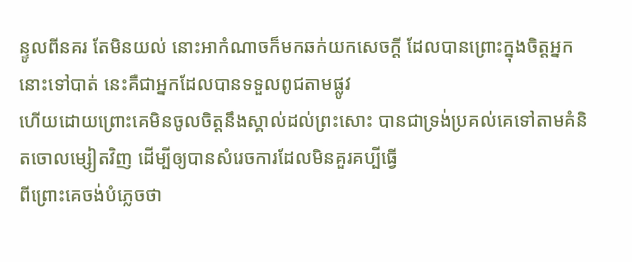ន្ទូលពីនគរ តែមិនយល់ នោះអាកំណាចក៏មកឆក់យកសេចក្ដី ដែលបានព្រោះក្នុងចិត្តអ្នកនោះទៅបាត់ នេះគឺជាអ្នកដែលបានទទួលពូជតាមផ្លូវ
ហើយដោយព្រោះគេមិនចូលចិត្តនឹងស្គាល់ដល់ព្រះសោះ បានជាទ្រង់ប្រគល់គេទៅតាមគំនិតចោលម្សៀតវិញ ដើម្បីឲ្យបានសំរេចការដែលមិនគួរគប្បីធ្វើ
ពីព្រោះគេចង់បំភ្លេចថា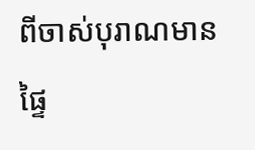ពីចាស់បុរាណមានផ្ទៃ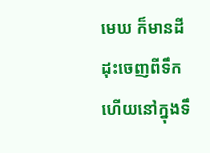មេឃ ក៏មានដីដុះចេញពីទឹក ហើយនៅក្នុងទឹ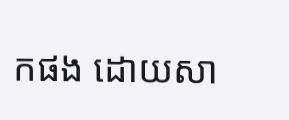កផង ដោយសា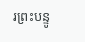រព្រះបន្ទូ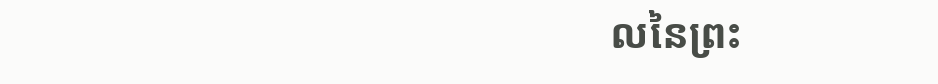លនៃព្រះ